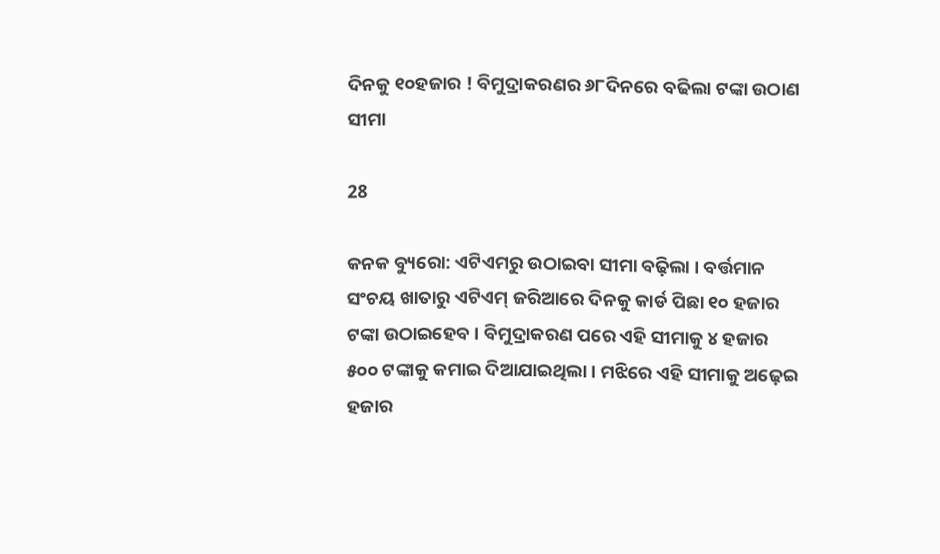ଦିନକୁ ୧୦ହଜାର ! ବିମୁଦ୍ରାକରଣର ୬୮ଦିନରେ ବଢିଲା ଟଙ୍କା ଉଠାଣ ସୀମା

28

କନକ ବ୍ୟୁରୋ: ଏଟିଏମରୁ ଉଠାଇବା ସୀମା ବଢ଼ିଲା । ବର୍ତ୍ତମାନ ସଂଚୟ ଖାତାରୁ ଏଟିଏମ୍ ଜରିଆରେ ଦିନକୁ କାର୍ଡ ପିଛା ୧୦ ହଜାର ଟଙ୍କା ଉଠାଇହେବ । ବିମୁଦ୍ରାକରଣ ପରେ ଏହି ସୀମାକୁ ୪ ହଜାର ୫୦୦ ଟଙ୍କାକୁ କମାଇ ଦିଆଯାଇଥିଲା । ମଝିରେ ଏହି ସୀମାକୁ ଅଢ଼େଇ ହଜାର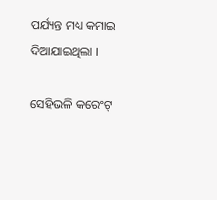ପର୍ଯ୍ୟନ୍ତ ମଧ୍ୟ କମାଇ ଦିଆଯାଇଥିଲା ।

ସେହିଭଳି କରେଂଟ୍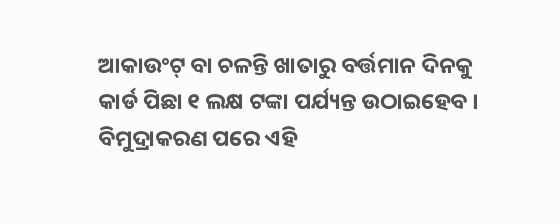ଆକାଉଂଟ୍ ବା ଚଳନ୍ତି ଖାତାରୁ ବର୍ତ୍ତମାନ ଦିନକୁ କାର୍ଡ ପିଛା ୧ ଲକ୍ଷ ଟଙ୍କା ପର୍ଯ୍ୟନ୍ତ ଉଠାଇହେବ । ବିମୁଦ୍ରାକରଣ ପରେ ଏହି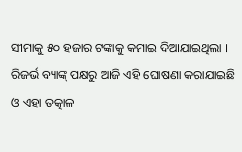ସୀମାକୁ ୫୦ ହଜାର ଟଙ୍କାକୁ କମାଇ ଦିଆଯାଇଥିଲା । ରିଜର୍ଭ ବ୍ୟାଙ୍କ୍ ପକ୍ଷରୁ ଆଜି ଏହି ଘୋଷଣା କରାଯାଇଛି ଓ ଏହା ତତ୍କାଳ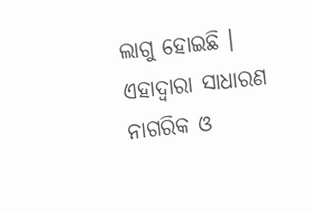ଲାଗୁ ହୋଇଛି । ଏହାଦ୍ୱାରା ସାଧାରଣ ନାଗରିକ ଓ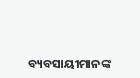ବ୍ୟବସାୟୀମାନଙ୍କ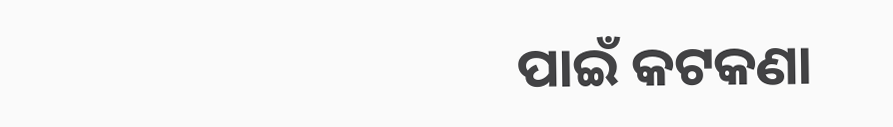ପାଇଁ କଟକଣା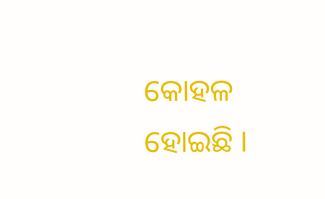କୋହଳ ହୋଇଛି ।